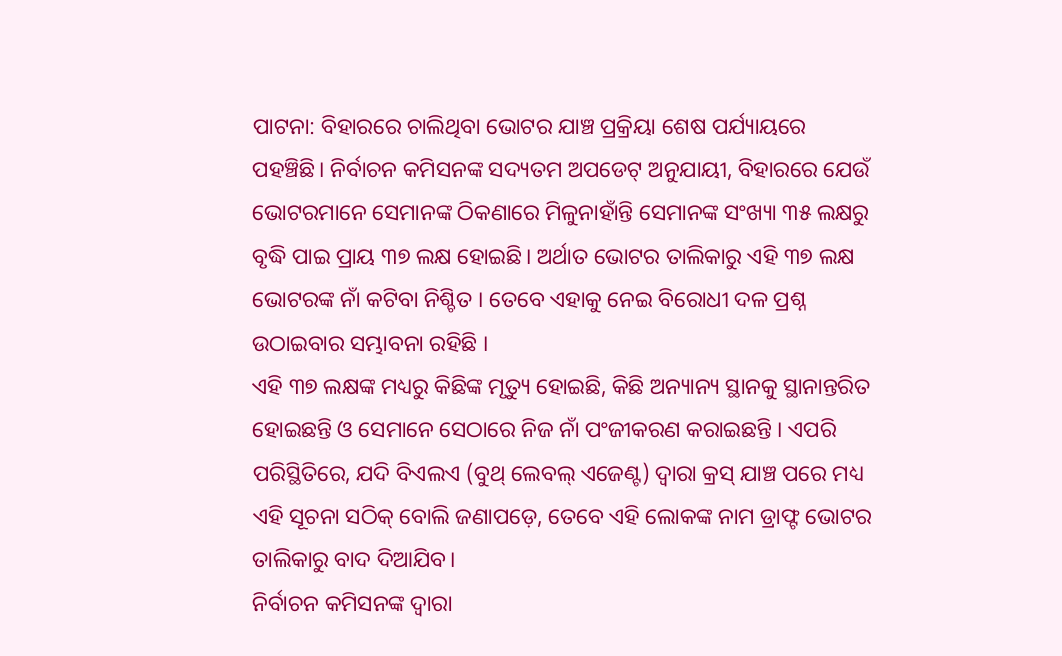ପାଟନା: ବିହାରରେ ଚାଲିଥିବା ଭୋଟର ଯାଞ୍ଚ ପ୍ରକ୍ରିୟା ଶେଷ ପର୍ଯ୍ୟାୟରେ ପହଞ୍ଚିଛି। ନିର୍ବାଚନ କମିସନଙ୍କ ସଦ୍ୟତମ ଅପଡେଟ୍ ଅନୁଯାୟୀ, ବିହାରରେ ଯେଉଁ ଭୋଟରମାନେ ସେମାନଙ୍କ ଠିକଣାରେ ମିଳୁନାହାଁନ୍ତି ସେମାନଙ୍କ ସଂଖ୍ୟା ୩୫ ଲକ୍ଷରୁ ବୃଦ୍ଧି ପାଇ ପ୍ରାୟ ୩୭ ଲକ୍ଷ ହୋଇଛି। ଅର୍ଥାତ ଭୋଟର ତାଲିକାରୁ ଏହି ୩୭ ଲକ୍ଷ ଭୋଟରଙ୍କ ନାଁ କଟିବା ନିଶ୍ଚିତ । ତେବେ ଏହାକୁ ନେଇ ବିରୋଧୀ ଦଳ ପ୍ରଶ୍ନ ଉଠାଇବାର ସମ୍ଭାବନା ରହିଛି ।
ଏହି ୩୭ ଲକ୍ଷଙ୍କ ମଧ୍ୟରୁ କିଛିଙ୍କ ମୃତ୍ୟୁ ହୋଇଛି, କିଛି ଅନ୍ୟାନ୍ୟ ସ୍ଥାନକୁ ସ୍ଥାନାନ୍ତରିତ ହୋଇଛନ୍ତି ଓ ସେମାନେ ସେଠାରେ ନିଜ ନାଁ ପଂଜୀକରଣ କରାଇଛନ୍ତି । ଏପରି ପରିସ୍ଥିତିରେ, ଯଦି ବିଏଲଏ (ବୁଥ୍ ଲେବଲ୍ ଏଜେଣ୍ଟ) ଦ୍ୱାରା କ୍ରସ୍ ଯାଞ୍ଚ ପରେ ମଧ୍ୟ ଏହି ସୂଚନା ସଠିକ୍ ବୋଲି ଜଣାପଡ଼େ, ତେବେ ଏହି ଲୋକଙ୍କ ନାମ ଡ୍ରାଫ୍ଟ ଭୋଟର ତାଲିକାରୁ ବାଦ ଦିଆଯିବ।
ନିର୍ବାଚନ କମିସନଙ୍କ ଦ୍ବାରା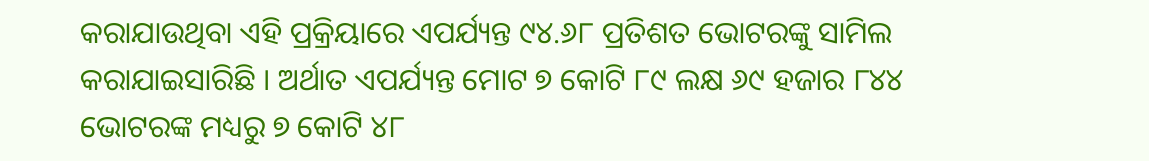କରାଯାଉଥିବା ଏହି ପ୍ରକ୍ରିୟାରେ ଏପର୍ଯ୍ୟନ୍ତ ୯୪.୬୮ ପ୍ରତିଶତ ଭୋଟରଙ୍କୁ ସାମିଲ କରାଯାଇସାରିଛି । ଅର୍ଥାତ ଏପର୍ଯ୍ୟନ୍ତ ମୋଟ ୭ କୋଟି ୮୯ ଲକ୍ଷ ୬୯ ହଜାର ୮୪୪ ଭୋଟରଙ୍କ ମଧ୍ୟରୁ ୭ କୋଟି ୪୮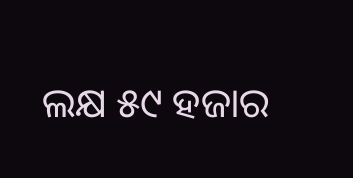ଲକ୍ଷ ୫୯ ହଜାର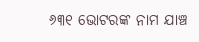୬୩୧ ଭୋଟରଙ୍କ ନାମ ଯାଞ୍ଚ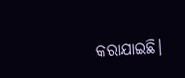କରାଯାଇଛି।